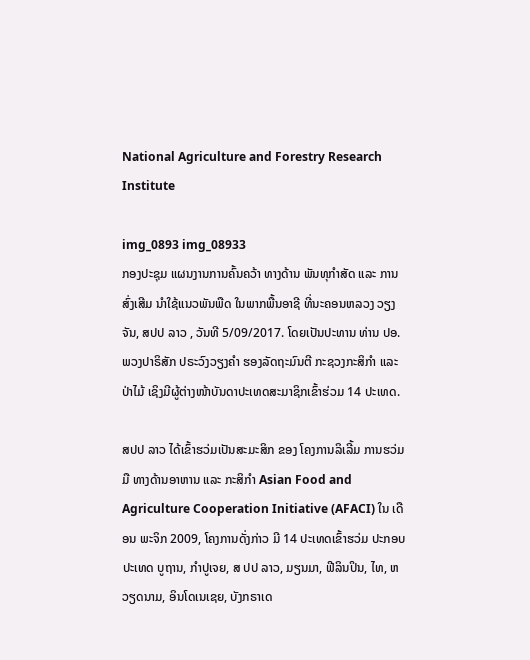National Agriculture and Forestry Research Institute

img_0893 img_08933
ກອງປະຊຸມ ແຜນງານການຄົ້ນຄວ້າ ທາງດ້ານ ພັນທຸກຳສັດ ແລະ ການສົ່ງເສີມ ນຳໃຊ້ແນວພັນພືດ ໃນພາກພື້ນອາຊີ ທີ່ນະຄອນຫລວງ ວຽງຈັນ, ສປປ ລາວ , ວັນທີ 5/09/2017. ໂດຍເປັນປະທານ ທ່ານ ປອ. ພວງປາຣິສັກ ປຣະວົງວຽງຄໍາ ຮອງລັດຖະມົນຕີ ກະຊວງກະສິກໍາ ແລະ ປ່າໄມ້ ເຊິງມີຜູ້ຕ່າງໜ້າບັນດາປະເທດສະມາຊິກເຂົ້າຮ່ວມ 14 ປະເທດ.

ສປປ ລາວ ໄດ້ເຂົ້າຮວ່ມເປັນສະມະສິກ ຂອງ ໂຄງການລິເລີ້ມ ການຮວ່ມມື ທາງດ້ານອາຫານ ແລະ ກະສິກຳ Asian Food and Agriculture Cooperation Initiative (AFACI) ໃນ ເດືອນ ພະຈິກ 2009, ໂຄງການດັ່ງກ່າວ ມີ 14 ປະເທດເຂົ້າຮວ່ມ ປະກອບ ປະເທດ ບູຖານ, ກຳປູເຈຍ, ສ ປປ ລາວ, ມຽນມາ, ຟີລິນປິນ, ໄທ, ຫວຽດນາມ, ອິນໂດເນເຊຍ, ບັງກຣາເດ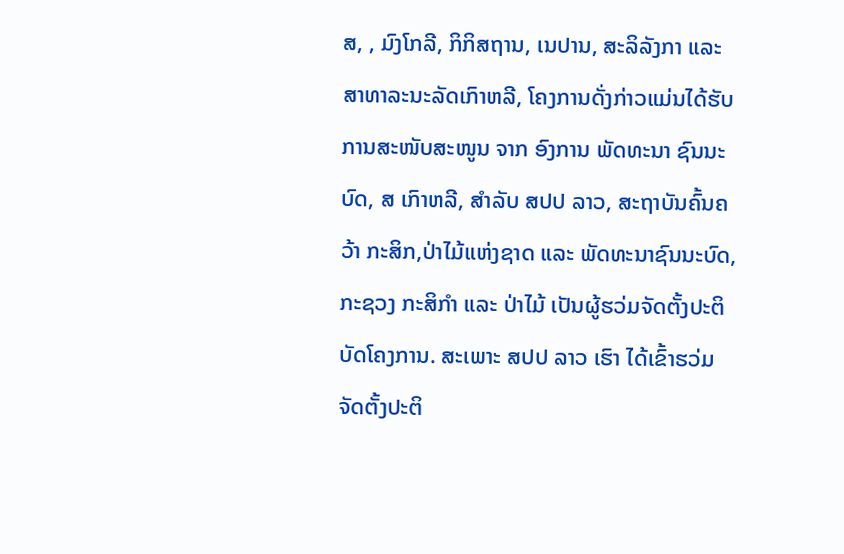ສ, , ມົງໂກລີ, ກິກິສຖານ, ເນປານ, ສະລິລັງກາ ແລະ ສາທາລະນະລັດເກົາຫລີ, ໂຄງການດັ່ງກ່າວແມ່ນໄດ້ຮັບການສະໜັບສະໜູນ ຈາກ ອົງການ ພັດທະນາ ຊົນນະບົດ, ສ ເກົາຫລີ, ສຳລັບ ສປປ ລາວ, ສະຖາບັນຄົ້ນຄວ້າ ກະສິກ,ປ່າໄມ້ແຫ່ງຊາດ ແລະ ພັດທະນາຊົນນະບົດ, ກະຊວງ ກະສິກຳ ແລະ ປ່າໄມ້ ເປັນຜູ້ຮວ່ມຈັດຕັ້ງປະຕິບັດໂຄງການ. ສະເພາະ ສປປ ລາວ ເຮົາ ໄດ້ເຂົ້າຮວ່ມ ຈັດຕັ້ງປະຕິ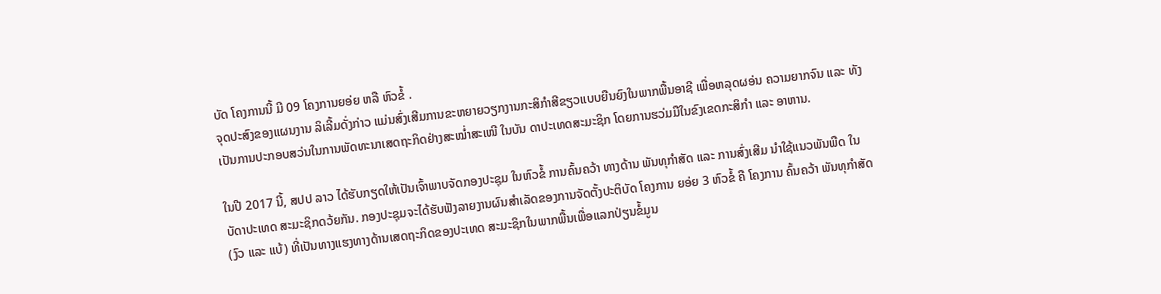ບັດ ໂຄງການນີ້ ມີ 09 ໂຄງການຍອ່ຍ ຫລື ຫົວຂໍ້ .
ຈຸດປະສົງຂອງແຜນງານ ລິເລີ້ມດັ່ງກ່າວ ແມ່ນສົ່ງເສີມການຂະຫຍາຍວຽກງານກະສິກຳສີຂຽວແບບຍືນຍົງໃນພາກພື້ນອາຊີ ເພື່ອຫລຸດຜອ່ນ ຄວາມຍາກຈົນ ແລະ ທັງເປັນການປະກອບສວ່ນໃນການພັດທະນາເສດຖະກິດຢ່າງສະໝ່ຳສະເໜີ ໃນບັນ ດາປະເທດສະມະຊິກ ໂດຍການຮວ່ມມືໃນຂົງເຂດກະສິກຳ ແລະ ອາຫານ.

ໃນປີ 2017 ນີ້, ສປປ ລາວ ໄດ້ຮັບກຽດໃຫ້ເປັນເຈົ້າພາບຈັດກອງປະຊຸມ ໃນຫົວຂໍ້ ການຄົ້ນຄວ້າ ທາງດ້ານ ພັນທຸກຳສັດ ແລະ ການສົ່ງເສີມ ນຳໃຊ້ແນວພັນພືດ ໃນບັດາປະເທດ ສະມະຊິກດວ້ຍກັນ. ກອງປະຊຸມຈະໄດ້ຮັບຟັງລາຍງານຜົນສຳເລັດຂອງການຈັດຕັ້ງປະຕິບັດ ໂຄງການ ຍອ່ຍ 3 ຫົວຂໍ້ ຄື ໂຄງການ ຄົ້ນຄວ້າ ພັນທຸກຳສັດ (ງົວ ແລະ ແບ້) ທີ່ເປັນທາງແຮງທາງດ້ານເສດຖະກິດຂອງປະເທດ ສະມະຊິກໃນພາກພື້ນເພື່ອແລກປ່ຽນຂໍ້ມູນ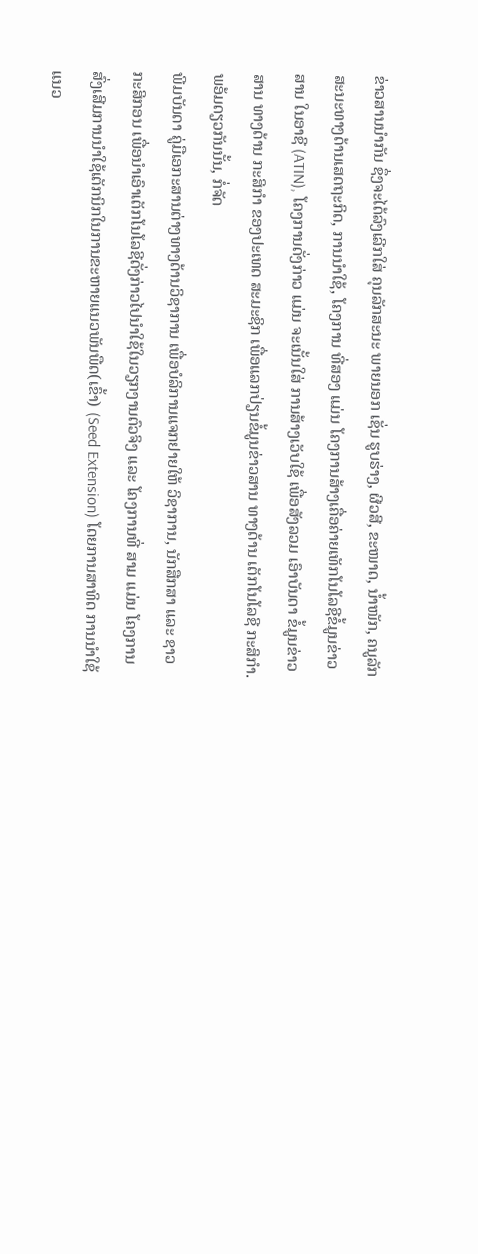ຂ່າວສານນຳກັນ ຊຶ່ງຈະໄດ້ລົງເລີກໃສ່ ຄຸນລັກສະນະ ພາຍນອກ ເຊັ່ນ ຮູບຮ່າງ, ຜີວສີ, ຂະໜາດ, ນ້ຳໜັກ, ຄນູລັກສະນະທາງດ້ານເສດຖະກິດ, ການນຳໃຊ້, ໂຄງການ ທີ່ສອງ ແມ່ນ ໂຄງການສ້າງເຄື່ອຄ່າຍເທັກໂນໂລຊີຂໍ້ມູນຂ່າວສານ ໃນອາຊີ (ATIN), ໂຄງການດັ່ງກ່າວ ແມ່ນ ຈະເນັ້ນໃສ່ ການສ້າງເວັບໃຊ້ ເພື່ອສັງລວມ ເອົາບັນດາ ຂໍ້ມູນຂ່າວສານ ທາງດ້ານ ກະສິກຳ ຂອງປະເທດ ສະມະຊິກ ເພື່ອແລກປ່ຽນຂໍ້ມູນຂ່າວສານ ທາງດ້ານ ເຕັກໂນໂລຊີ ກະສິກຳ. ພອ້ມດຽວກັນນັ້ນ, ກໍ່ຈັດ
ພີມບັນດາ ຄູ່ມືເອກະສານຕ່າງທາງດ້ານວິຊາການ ເພື່ອບໍລິການແຈກຢາຍໃຫ້ ວິຊາການ, ນັກສືກສາ ແລະ ຊາວກະສິກອນ ເພື່ອນຳເອົາເຕັກໂນໂລຊີດັ່ງກ່າວໄປນຳໃຊ້ໃນວຽກງານຕົວຈິງ ແລະ ໂຄງການທີ່ ສາມ ແມ່ນ ໂຄງການສົ່ງເສີມການນຳໃຊ້ເຕັກນິກໃນການຂະຫາຍແນວພັນພືດ(ເຂົ້າ) (Seed Extension) ໂດຍການສາທິດ ການນຳໃຊ້ແນວ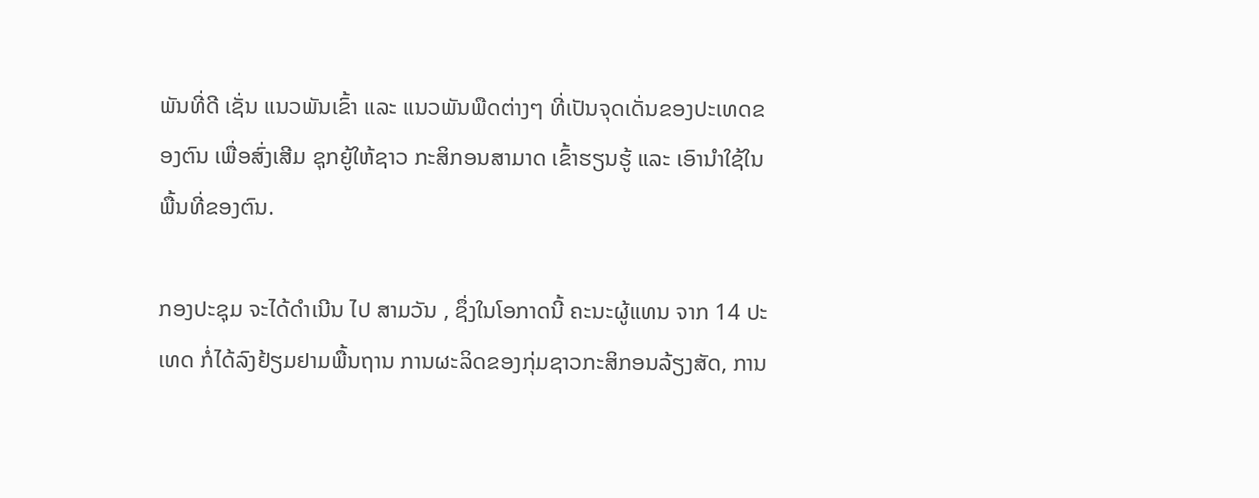ພັນທີ່ດີ ເຊັ່ນ ແນວພັນເຂົ້າ ແລະ ແນວພັນພືດຕ່າງໆ ທີ່ເປັນຈຸດເດັ່ນຂອງປະເທດຂອງຕົນ ເພື່ອສົ່ງເສີມ ຊຸກຍູ້ໃຫ້ຊາວ ກະສິກອນສາມາດ ເຂົ້າຮຽນຮູ້ ແລະ ເອົານຳໃຊ້ໃນພື້ນທີ່ຂອງຕົນ.

ກອງປະຊຸມ ຈະໄດ້ດຳເນີນ ໄປ ສາມວັນ , ຊຶ່ງໃນໂອກາດນີ້ ຄະນະຜູ້ແທນ ຈາກ 14 ປະເທດ ກໍ່ໄດ້ລົງຢ້ຽມຢາມພື້ນຖານ ການຜະລິດຂອງກຸ່ມຊາວກະສິກອນລ້ຽງສັດ, ການ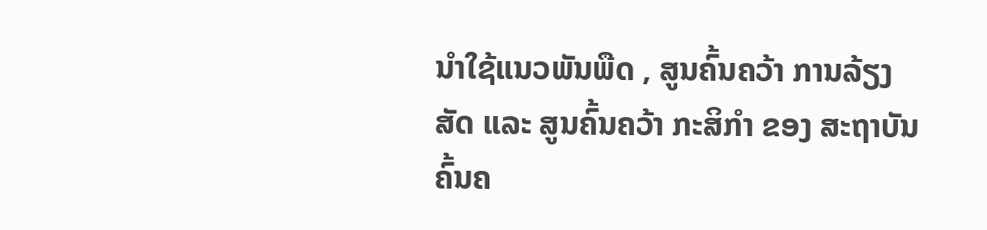ນຳໃຊ້ແນວພັນພືດ , ສູນຄົ້ນຄວ້າ ການລ້ຽງສັດ ແລະ ສູນຄົ້ນຄວ້າ ກະສິກຳ ຂອງ ສະຖາບັນ ຄົ້ນຄ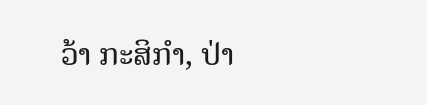ວ້າ ກະສິກຳ, ປ່າ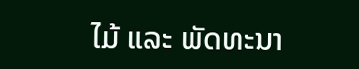ໄມ້ ແລະ ພັດທະນາ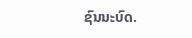ຊົນນະບົດ.